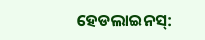ହେଡଲାଇନସ୍: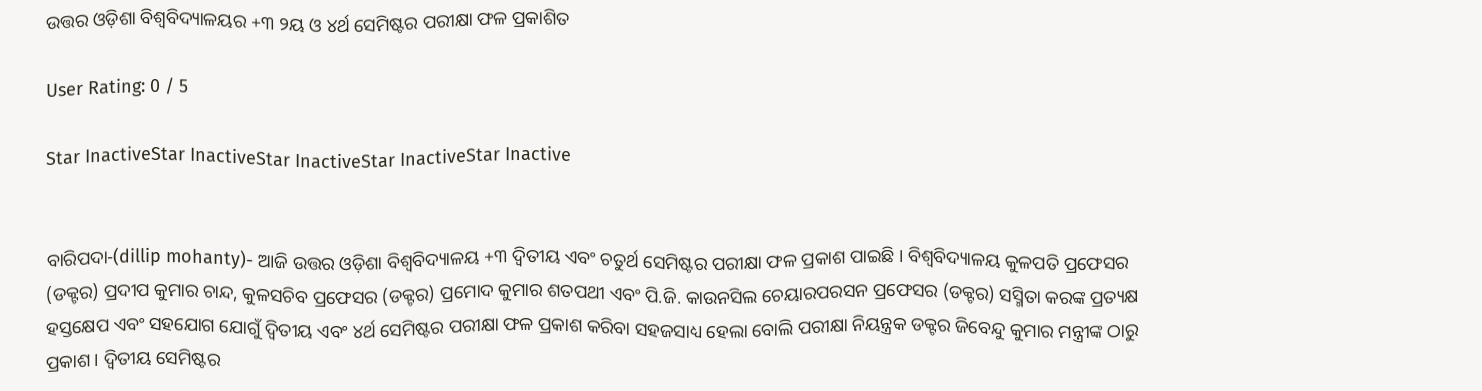ଉତ୍ତର ଓଡ଼ିଶା ବିଶ୍ୱବିଦ୍ୟାଳୟର +୩ ୨ୟ ଓ ୪ର୍ଥ ସେମିଷ୍ଟର ପରୀକ୍ଷା ଫଳ ପ୍ରକାଶିତ

User Rating: 0 / 5

Star InactiveStar InactiveStar InactiveStar InactiveStar Inactive


ବାରିପଦା-(dillip mohanty)- ଆଜି ଉତ୍ତର ଓଡ଼ିଶା ବିଶ୍ୱବିଦ୍ୟାଳୟ +୩ ଦ୍ୱିତୀୟ ଏବଂ ଚତୁର୍ଥ ସେମିଷ୍ଟର ପରୀକ୍ଷା ଫଳ ପ୍ରକାଶ ପାଇଛି । ବିଶ୍ୱବିଦ୍ୟାଳୟ କୁଳପତି ପ୍ରଫେସର (ଡକ୍ଟର) ପ୍ରଦୀପ କୁମାର ଚାନ୍ଦ, କୁଳସଚିବ ପ୍ରଫେସର (ଡକ୍ଟର) ପ୍ରମୋଦ କୁମାର ଶତପଥୀ ଏବଂ ପି.ଜି. କାଉନସିଲ ଚେୟାରପରସନ ପ୍ରଫେସର (ଡକ୍ଟର) ସସ୍ମିତା କରଙ୍କ ପ୍ରତ୍ୟକ୍ଷ ହସ୍ତକ୍ଷେପ ଏବଂ ସହଯୋଗ ଯୋଗୁଁ ଦ୍ୱିତୀୟ ଏବଂ ୪ର୍ଥ ସେମିଷ୍ଟର ପରୀକ୍ଷା ଫଳ ପ୍ରକାଶ କରିବା ସହଜସାଧ୍ୟ ହେଲା ବୋଲି ପରୀକ୍ଷା ନିୟନ୍ତ୍ରକ ଡକ୍ଟର ଜିବେନ୍ଦୁ କୁମାର ମନ୍ତ୍ରୀଙ୍କ ଠାରୁ ପ୍ରକାଶ । ଦ୍ୱିତୀୟ ସେମିଷ୍ଟର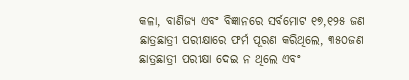କଳା, ବାଣିଜ୍ୟ ଏବଂ ବିଜ୍ଞାନରେ ସର୍ବମୋଟ ୧୭,୧୨୫ ଜଣ ଛାତ୍ରଛାତ୍ରୀ ପରୀକ୍ଷାରେ ଫର୍ମ ପୂରଣ କରିଥିଲେ, ୩୫୦ଜଣ ଛାତ୍ରଛାତ୍ରୀ ପରୀକ୍ଷା ଦେଇ ନ ଥିଲେ ଏବଂ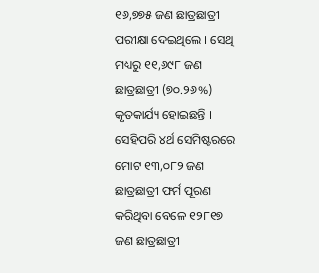୧୬,୭୭୫ ଜଣ ଛାତ୍ରଛାତ୍ରୀ ପରୀକ୍ଷା ଦେଇଥିଲେ । ସେଥି ମଧ୍ୟରୁ ୧୧,୬୯୮ ଜଣ ଛାତ୍ରଛାତ୍ରୀ (୭୦.୨୬%) କୃତକାର୍ଯ୍ୟ ହୋଇଛନ୍ତି । ସେହିପରି ୪ର୍ଥ ସେମିଷ୍ଟରରେ ମୋଟ ୧୩,୦୮୨ ଜଣ ଛାତ୍ରଛାତ୍ରୀ ଫର୍ମ ପୂରଣ କରିଥିବା ବେଳେ ୧୨୮୧୭ ଜଣ ଛାତ୍ରଛାତ୍ରୀ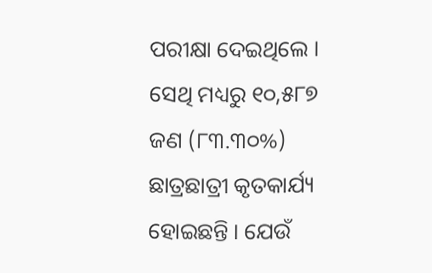ପରୀକ୍ଷା ଦେଇଥିଲେ । ସେଥି ମଧ୍ୟରୁ ୧୦,୫୮୭ ଜଣ (୮୩.୩୦%) ଛାତ୍ରଛାତ୍ରୀ କୃତକାର୍ଯ୍ୟ ହୋଇଛନ୍ତି । ଯେଉଁ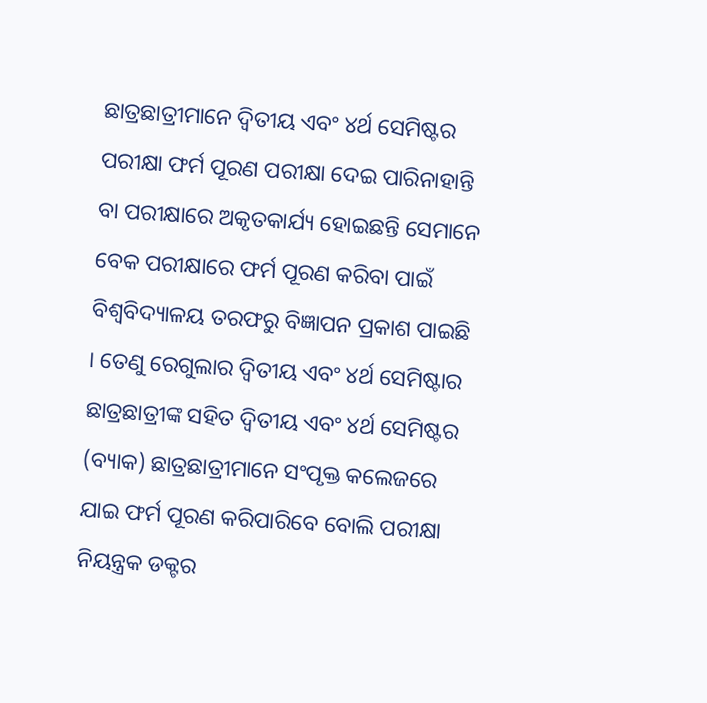ଛାତ୍ରଛାତ୍ରୀମାନେ ଦ୍ୱିତୀୟ ଏବଂ ୪ର୍ଥ ସେମିଷ୍ଟର ପରୀକ୍ଷା ଫର୍ମ ପୂରଣ ପରୀକ୍ଷା ଦେଇ ପାରିନାହାନ୍ତି ବା ପରୀକ୍ଷାରେ ଅକୃତକାର୍ଯ୍ୟ ହୋଇଛନ୍ତି ସେମାନେ ବେକ ପରୀକ୍ଷାରେ ଫର୍ମ ପୂରଣ କରିବା ପାଇଁ ବିଶ୍ୱବିଦ୍ୟାଳୟ ତରଫରୁ ବିଜ୍ଞାପନ ପ୍ରକାଶ ପାଇଛି । ତେଣୁ ରେଗୁଲାର ଦ୍ୱିତୀୟ ଏବଂ ୪ର୍ଥ ସେମିଷ୍ଟାର ଛାତ୍ରଛାତ୍ରୀଙ୍କ ସହିତ ଦ୍ୱିତୀୟ ଏବଂ ୪ର୍ଥ ସେମିଷ୍ଟର (ବ୍ୟାକ) ଛାତ୍ରଛାତ୍ରୀମାନେ ସଂପୃକ୍ତ କଲେଜରେ ଯାଇ ଫର୍ମ ପୂରଣ କରିପାରିବେ ବୋଲି ପରୀକ୍ଷା ନିୟନ୍ତ୍ରକ ଡକ୍ଟର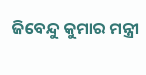ଜିବେନ୍ଦୁ କୁମାର ମନ୍ତ୍ରୀ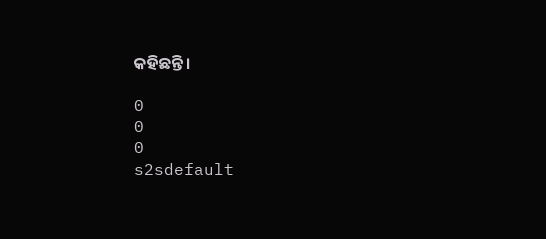କହିଛନ୍ତି ।

0
0
0
s2sdefault